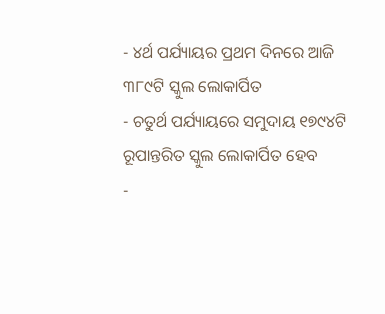- ୪ର୍ଥ ପର୍ଯ୍ୟାୟର ପ୍ରଥମ ଦିନରେ ଆଜି ୩୮୯ଟି ସ୍କୁଲ ଲୋକାର୍ପିତ
- ଚତୁର୍ଥ ପର୍ଯ୍ୟାୟରେ ସମୁଦାୟ ୧୭୯୪ଟି ରୂପାନ୍ତରିତ ସ୍କୁଲ ଲୋକାର୍ପିତ ହେବ
-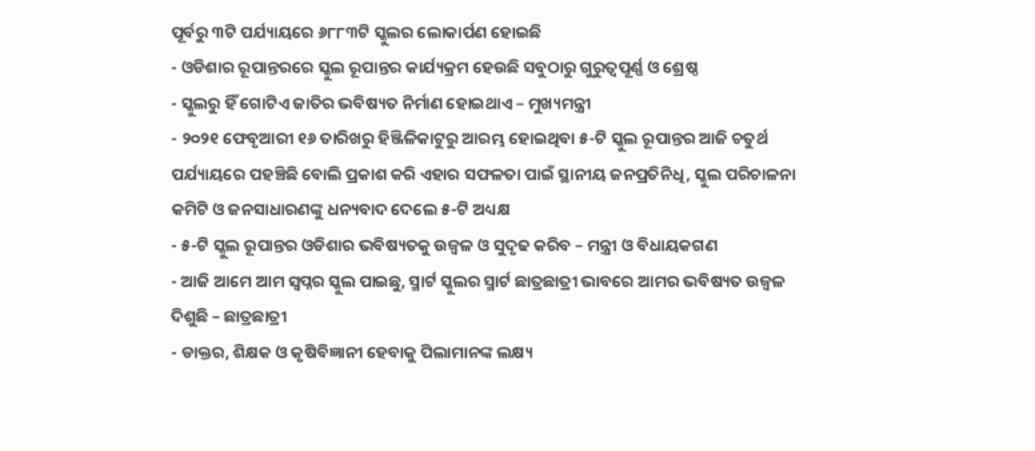ପୂର୍ବରୁ ୩ଟି ପର୍ଯ୍ୟାୟରେ ୬୮୮୩ଟି ସ୍କୁଲର ଲୋକାର୍ପଣ ହୋଇଛି
- ଓଡିଶାର ରୂପାନ୍ତରରେ ସ୍କୁଲ ରୂପାନ୍ତର କାର୍ଯ୍ୟକ୍ରମ ହେଉଛି ସବୁଠାରୁ ଗୁରୁତ୍ୱପୂର୍ଣ୍ଣ ଓ ଶ୍ରେଷ୍ଠ
- ସ୍କୁଲରୁ ହିଁ ଗୋଟିଏ ଜାତିର ଭବିଷ୍ୟତ ନିର୍ମାଣ ହୋଇଥାଏ – ମୁଖ୍ୟମନ୍ତ୍ରୀ
- ୨୦୨୧ ଫେବୃଆରୀ ୧୬ ତାରିଖରୁ ହିଞ୍ଜିଳିକାଟୁରୁ ଆରମ୍ଭ ହୋଇଥିବା ୫-ଟି ସ୍କୁଲ ରୂପାନ୍ତର ଆଜି ଚତୁର୍ଥ ପର୍ଯ୍ୟାୟରେ ପହଞ୍ଚିଛି ବୋଲି ପ୍ରକାଶ କରି ଏହାର ସଫଳତା ପାଇଁ ସ୍ଥାନୀୟ ଜନପ୍ରତିନିଧି, ସ୍କୁଲ ପରିଚାଳନା କମିଟି ଓ ଜନସାଧାରଣଙ୍କୁ ଧନ୍ୟବାଦ ଦେଲେ ୫-ଟି ଅଧ୍ୟକ୍ଷ
- ୫-ଟି ସ୍କୁଲ ରୂପାନ୍ତର ଓଡିଶାର ଭବିଷ୍ୟତକୁ ଉଜ୍ୱଳ ଓ ସୁଦୃଢ କରିବ – ମନ୍ତ୍ରୀ ଓ ବିଧାୟକଗଣ
- ଆଜି ଆମେ ଆମ ସ୍ୱପ୍ନର ସ୍କୁଲ ପାଇଛୁ, ସ୍ମାର୍ଟ ସ୍କୁଲର ସ୍ମାର୍ଟ ଛାତ୍ରଛାତ୍ରୀ ଭାବରେ ଆମର ଭବିଷ୍ୟତ ଉଜ୍ୱଳ ଦିଶୁଛି – ଛାତ୍ରଛାତ୍ରୀ
- ଡାକ୍ତର, ଶିକ୍ଷକ ଓ କୃଷିବିଜ୍ଞାନୀ ହେବାକୁ ପିଲାମାନଙ୍କ ଲକ୍ଷ୍ୟ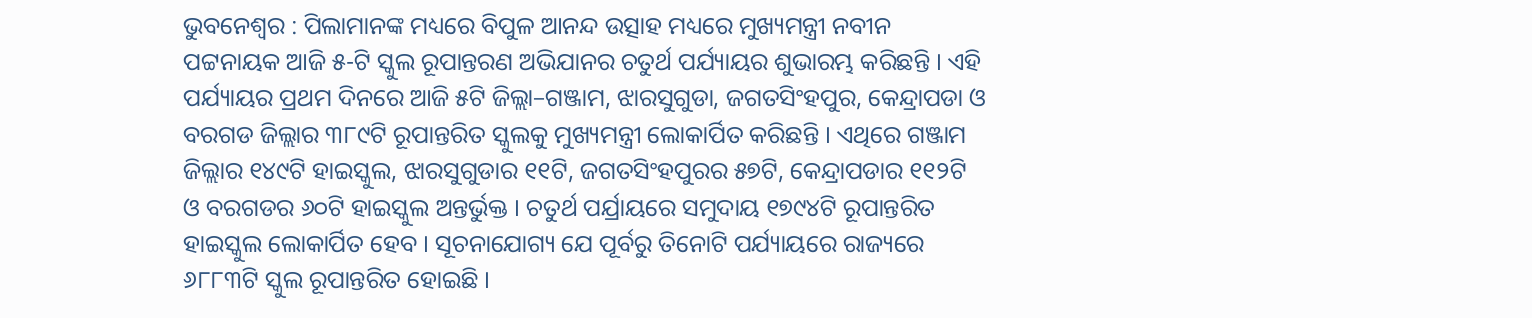ଭୁବନେଶ୍ୱର : ପିଲାମାନଙ୍କ ମଧ୍ୟରେ ବିପୁଳ ଆନନ୍ଦ ଉତ୍ସାହ ମଧ୍ୟରେ ମୁଖ୍ୟମନ୍ତ୍ରୀ ନବୀନ ପଟ୍ଟନାୟକ ଆଜି ୫-ଟି ସ୍କୁଲ ରୂପାନ୍ତରଣ ଅଭିଯାନର ଚତୁର୍ଥ ପର୍ଯ୍ୟାୟର ଶୁଭାରମ୍ଭ କରିଛନ୍ତି । ଏହି ପର୍ଯ୍ୟାୟର ପ୍ରଥମ ଦିନରେ ଆଜି ୫ଟି ଜିଲ୍ଲା–ଗଞ୍ଜାମ, ଝାରସୁଗୁଡା, ଜଗତସିଂହପୁର, କେନ୍ଦ୍ରାପଡା ଓ ବରଗଡ ଜିଲ୍ଲାର ୩୮୯ଟି ରୂପାନ୍ତରିତ ସ୍କୁଲକୁ ମୁଖ୍ୟମନ୍ତ୍ରୀ ଲୋକାର୍ପିତ କରିଛନ୍ତି । ଏଥିରେ ଗଞ୍ଜାମ ଜିଲ୍ଲାର ୧୪୯ଟି ହାଇସ୍କୁଲ, ଝାରସୁଗୁଡାର ୧୧ଟି, ଜଗତସିଂହପୁରର ୫୭ଟି, କେନ୍ଦ୍ରାପଡାର ୧୧୨ଟି ଓ ବରଗଡର ୬୦ଟି ହାଇସ୍କୁଲ ଅନ୍ତର୍ଭୁକ୍ତ । ଚତୁର୍ଥ ପର୍ଯ୍ରାୟରେ ସମୁଦାୟ ୧୭୯୪ଟି ରୂପାନ୍ତରିତ ହାଇସ୍କୁଲ ଲୋକାର୍ପିତ ହେବ । ସୂଚନାଯୋଗ୍ୟ ଯେ ପୂର୍ବରୁ ତିନୋଟି ପର୍ଯ୍ୟାୟରେ ରାଜ୍ୟରେ ୬୮୮୩ଟି ସ୍କୁଲ ରୂପାନ୍ତରିତ ହୋଇଛି ।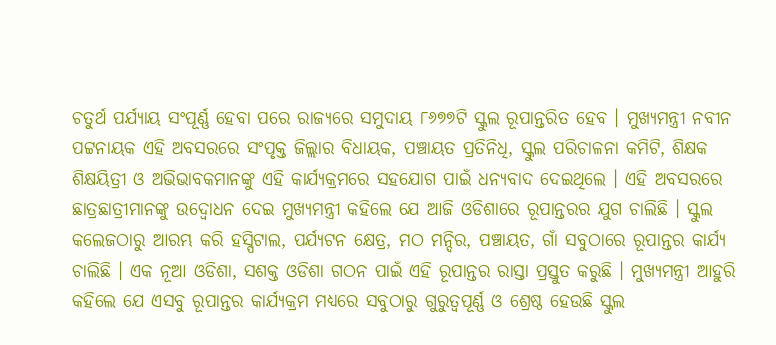ଚତୁର୍ଥ ପର୍ଯ୍ୟାୟ ସଂପୂର୍ଣ୍ଣ ହେବା ପରେ ରାଜ୍ୟରେ ସମୁଦାୟ ୮୬୭୭ଟି ସ୍କୁଲ ରୂପାନ୍ତରିତ ହେବ । ମୁଖ୍ୟମନ୍ତ୍ରୀ ନବୀନ ପଟ୍ଟନାୟକ ଏହି ଅବସରରେ ସଂପୃକ୍ତ ଜିଲ୍ଲାର ବିଧାୟକ, ପଞ୍ଚାୟତ ପ୍ରତିନିଧି, ସ୍କୁଲ ପରିଚାଳନା କମିଟି, ଶିକ୍ଷକ ଶିକ୍ଷୟିତ୍ରୀ ଓ ଅଭିଭାବକମାନଙ୍କୁ ଏହି କାର୍ଯ୍ୟକ୍ରମରେ ସହଯୋଗ ପାଇଁ ଧନ୍ୟବାଦ ଦେଇଥିଲେ । ଏହି ଅବସରରେ ଛାତ୍ରଛାତ୍ରୀମାନଙ୍କୁ ଉଦ୍ବୋଧନ ଦେଇ ମୁଖ୍ୟମନ୍ତ୍ରୀ କହିଲେ ଯେ ଆଜି ଓଡିଶାରେ ରୂପାନ୍ତରର ଯୁଗ ଚାଲିଛି । ସ୍କୁଲ କଲେଜଠାରୁ ଆରମ୍ଭ କରି ହସ୍ପିଟାଲ, ପର୍ଯ୍ୟଟନ କ୍ଷେତ୍ର, ମଠ ମନ୍ଦିର, ପଞ୍ଚାୟତ, ଗାଁ ସବୁଠାରେ ରୂପାନ୍ତର କାର୍ଯ୍ୟ ଚାଲିଛି । ଏକ ନୂଆ ଓଡିଶା, ସଶକ୍ତ ଓଡିଶା ଗଠନ ପାଇଁ ଏହି ରୂପାନ୍ତର ରାସ୍ତା ପ୍ରସ୍ତୁତ କରୁଛି । ମୁଖ୍ୟମନ୍ତ୍ରୀ ଆହୁରି କହିଲେ ଯେ ଏସବୁ ରୂପାନ୍ତର କାର୍ଯ୍ୟକ୍ରମ ମଧ୍ୟରେ ସବୁଠାରୁ ଗୁରୁତ୍ୱପୂର୍ଣ୍ଣ ଓ ଶ୍ରେଷ୍ଠ ହେଉଛି ସ୍କୁଲ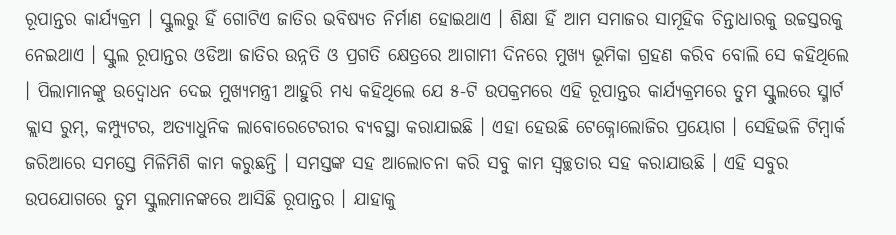ରୂପାନ୍ତର କାର୍ଯ୍ୟକ୍ରମ । ସ୍କୁଲରୁ ହିଁ ଗୋଟିଏ ଜାତିର ଭବିଷ୍ୟତ ନିର୍ମାଣ ହୋଇଥାଏ । ଶିକ୍ଷା ହିଁ ଆମ ସମାଜର ସାମୂହିକ ଚିନ୍ତାଧାରକୁ ଉଚ୍ଚସ୍ତରକୁ ନେଇଥାଏ । ସ୍କୁଲ ରୂପାନ୍ତର ଓଡିଆ ଜାତିର ଉନ୍ନତି ଓ ପ୍ରଗତି କ୍ଷେତ୍ରରେ ଆଗାମୀ ଦିନରେ ମୁଖ୍ୟ ଭୂମିକା ଗ୍ରହଣ କରିବ ବୋଲି ସେ କହିଥିଲେ । ପିଲାମାନଙ୍କୁ ଉଦ୍ବୋଧନ ଦେଇ ମୁଖ୍ୟମନ୍ତ୍ରୀ ଆହୁରି ମଧ୍ୟ କହିଥିଲେ ଯେ ୫-ଟି ଉପକ୍ରମରେ ଏହି ରୂପାନ୍ତର କାର୍ଯ୍ୟକ୍ରମରେ ତୁମ ସ୍କୁଲରେ ସ୍ମାର୍ଟ କ୍ଲାସ ରୁମ୍, କମ୍ପ୍ୟୁଟର, ଅତ୍ୟାଧୁନିକ ଲାବୋରେଟେରୀର ବ୍ୟବସ୍ଥା କରାଯାଇଛି । ଏହା ହେଉଛି ଟେକ୍ନୋଲୋଜିର ପ୍ରୟୋଗ । ସେହିଭଳି ଟିମ୍ୱାର୍କ ଜରିଆରେ ସମସ୍ତେ ମିଳିମିଶି କାମ କରୁଛନ୍ତି । ସମସ୍ତଙ୍କ ସହ ଆଲୋଚନା କରି ସବୁ କାମ ସ୍ୱଚ୍ଛତାର ସହ କରାଯାଉଛି । ଏହି ସବୁର ଉପଯୋଗରେ ତୁମ ସ୍କୁଲମାନଙ୍କରେ ଆସିଛି ରୂପାନ୍ତର । ଯାହାକୁ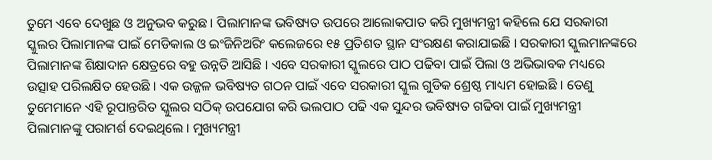ତୁମେ ଏବେ ଦେଖୁଛ ଓ ଅନୁଭବ କରୁଛ । ପିଲାମାନଙ୍କ ଭବିଷ୍ୟତ ଉପରେ ଆଲୋକପାତ କରି ମୁଖ୍ୟମନ୍ତ୍ରୀ କହିଲେ ଯେ ସରକାରୀ ସ୍କୁଲର ପିଲାମାନଙ୍କ ପାଇଁ ମେଡିକାଲ ଓ ଇଂଜିନିଅରିଂ କଲେଜରେ ୧୫ ପ୍ରତିଶତ ସ୍ଥାନ ସଂରକ୍ଷଣ କରାଯାଇଛି । ସରକାରୀ ସ୍କୁଲମାନଙ୍କରେ ପିଲାମାନଙ୍କ ଶିକ୍ଷାଦାନ କ୍ଷେତ୍ରରେ ବହୁ ଉନ୍ନତି ଆସିଛି । ଏବେ ସରକାରୀ ସ୍କୁଲରେ ପାଠ ପଢିବା ପାଇଁ ପିଲା ଓ ଅଭିଭାବକ ମଧ୍ୟରେ ଉତ୍ସାହ ପରିଲକ୍ଷିତ ହେଉଛି । ଏକ ଉଜ୍ଜଳ ଭବିଷ୍ୟତ ଗଠନ ପାଇଁ ଏବେ ସରକାରୀ ସ୍କୁଲ ଗୁଡିକ ଶ୍ରେଷ୍ଠ ମାଧ୍ୟମ ହୋଇଛି । ତେଣୁ ତୁମେମାନେ ଏହି ରୂପାନ୍ତରିତ ସ୍କୁଲର ସଠିକ୍ ଉପଯୋଗ କରି ଭଲପାଠ ପଢି ଏକ ସୁନ୍ଦର ଭବିଷ୍ୟତ ଗଢିବା ପାଇଁ ମୁଖ୍ୟମନ୍ତ୍ରୀ ପିଲାମାନଙ୍କୁ ପରାମର୍ଶ ଦେଇଥିଲେ । ମୁଖ୍ୟମନ୍ତ୍ରୀ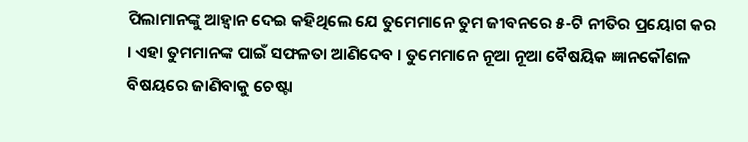ପିଲାମାନଙ୍କୁ ଆହ୍ୱାନ ଦେଇ କହିଥିଲେ ଯେ ତୁମେମାନେ ତୁମ ଜୀବନରେ ୫-ଟି ନୀତିର ପ୍ରୟୋଗ କର । ଏହା ତୁମମାନଙ୍କ ପାଇଁ ସଫଳତା ଆଣିଦେବ । ତୁମେମାନେ ନୂଆ ନୂଆ ବୈଷୟିକ ଜ୍ଞାନକୌଶଳ ବିଷୟରେ ଜାଣିବାକୁ ଚେଷ୍ଟା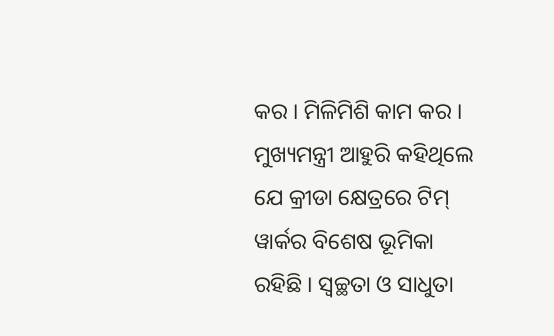କର । ମିଳିମିଶି କାମ କର । ମୁଖ୍ୟମନ୍ତ୍ରୀ ଆହୁରି କହିଥିଲେ ଯେ କ୍ରୀଡା କ୍ଷେତ୍ରରେ ଟିମ୍ ୱାର୍କର ବିଶେଷ ଭୂମିକା ରହିଛି । ସ୍ୱଚ୍ଛତା ଓ ସାଧୁତା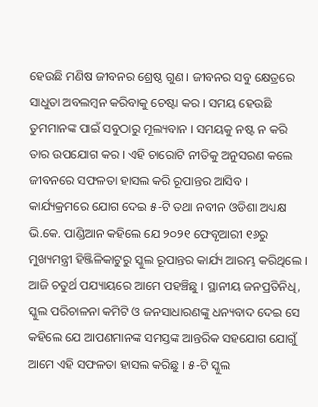ହେଉଛି ମଣିଷ ଜୀବନର ଶ୍ରେଷ୍ଠ ଗୁଣ । ଜୀବନର ସବୁ କ୍ଷେତ୍ରରେ ସାଧୁତା ଅବଲମ୍ବନ କରିବାକୁ ଚେଷ୍ଟା କର । ସମୟ ହେଉଛି ତୁମମାନଙ୍କ ପାଇଁ ସବୁଠାରୁ ମୂଲ୍ୟବାନ । ସମୟକୁ ନଷ୍ଟ ନ କରି ତାର ଉପଯୋଗ କର । ଏହି ଚାରୋଟି ନୀତିକୁ ଅନୁସରଣ କଲେ ଜୀବନରେ ସଫଳତା ହାସଲ କରି ରୂପାନ୍ତର ଆସିବ । କାର୍ଯ୍ୟକ୍ରମରେ ଯୋଗ ଦେଇ ୫-ଟି ତଥା ନବୀନ ଓଡିଶା ଅଧ୍ୟକ୍ଷ ଭି.କେ. ପାଣ୍ଡିଆନ କହିଲେ ଯେ ୨୦୨୧ ଫେବୃଆରୀ ୧୬ରୁ ମୁଖ୍ୟମନ୍ତ୍ରୀ ହିଞ୍ଜିଳିକାଟୁରୁ ସ୍କୁଲ ରୂପାନ୍ତର କାର୍ଯ୍ୟ ଆରମ୍ଭ କରିଥିଲେ । ଆଜି ଚତୁର୍ଥ ପଯ୍ୟାୟରେ ଆମେ ପହଞ୍ଚିଛୁ । ସ୍ଥାନୀୟ ଜନପ୍ରତିନିଧି, ସ୍କୁଲ ପରିଚାଳନା କମିଟି ଓ ଜନସାଧାରଣଙ୍କୁ ଧନ୍ୟବାଦ ଦେଇ ସେ କହିଲେ ଯେ ଆପଣମାନଙ୍କ ସମସ୍ତଙ୍କ ଆନ୍ତରିକ ସହଯୋଗ ଯୋଗୁଁ ଆମେ ଏହି ସଫଳତା ହାସଲ କରିଛୁ । ୫-ଟି ସ୍କୁଲ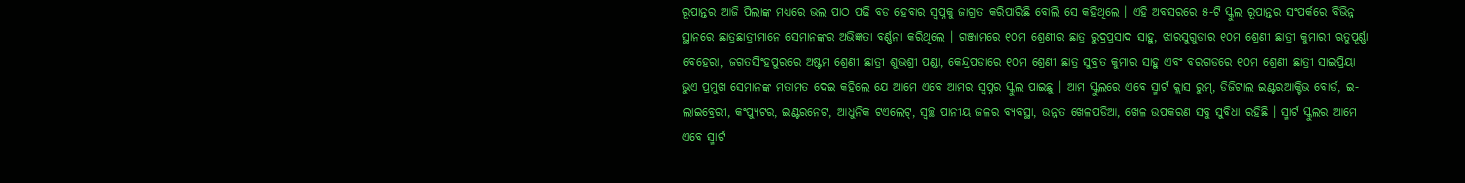ରୂପାନ୍ତର ଆଜି ପିଲାଙ୍କ ମଧ୍ୟରେ ଭଲ ପାଠ ପଢି ବଡ ହେବାର ସ୍ୱପ୍ନକୁ ଜାଗ୍ରତ କରିପାରିଛି ବୋଲି ସେ କହିଥିଲେ । ଏହି ଅବସରରେ ୫-ଟି ସ୍କୁଲ ରୂପାନ୍ତର ସଂପର୍କରେ ବିଭିନ୍ନ ସ୍ଥାନରେ ଛାତ୍ରଛାତ୍ରୀମାନେ ସେମାନଙ୍କର ଅଭିଜ୍ଞତା ବର୍ଣ୍ଣନା କରିଥିଲେ । ଗଞ୍ଜାମରେ ୧୦ମ ଶ୍ରେଣୀର ଛାତ୍ର ରୁଦ୍ରପ୍ରସାଦ ସାହୁ, ଝାରସୁଗୁଡାର ୧୦ମ ଶ୍ରେଣୀ ଛାତ୍ରୀ କୁମାରୀ ଋତୁପୂର୍ଣ୍ଣା ବେହେରା, ଜଗତସିଂହପୁରରେ ଅଷ୍ଟମ ଶ୍ରେଣୀ ଛାତ୍ରୀ ଶୁଭଶ୍ରୀ ପଣ୍ଡା, କେନ୍ଦ୍ରପଡାରେ ୧୦ମ ଶ୍ରେଣୀ ଛାତ୍ର ସୁବ୍ରତ କୁମାର ସାହୁ ଏବଂ ବରଗଡରେ ୧୦ମ ଶ୍ରେଣୀ ଛାତ୍ରୀ ସାଇପ୍ରିୟା ଭୁଏ ପ୍ରମୁଖ ସେମାନଙ୍କ ମତାମତ ଦେଇ କହିଲେ ଯେ ଆମେ ଏବେ ଆମର ସ୍ୱପ୍ନର ସ୍କୁଲ ପାଇଛୁ । ଆମ ସ୍କୁଲରେ ଏବେ ସ୍ମାର୍ଟ କ୍ଲାସ ରୁମ୍, ଡିଜିଟାଲ ଇଣ୍ଟରଆକ୍ଟିଭ ବୋର୍ଡ, ଇ-ଲାଇବ୍ରେରୀ, କଂପ୍ୟୁଟର, ଇଣ୍ଟରନେଟ, ଆଧୁନିକ ଟଏଲେଟ୍, ସ୍ୱଚ୍ଛ ପାନୀୟ ଜଳର ବ୍ୟବସ୍ଥା, ଉନ୍ନତ ଖେଳପଡିଆ, ଖେଳ ଉପକରଣ ସବୁ ସୁବିଧା ରହିଛି । ସ୍ମାର୍ଟ ସ୍କୁଲର ଆମେ ଏବେ ସ୍ମାର୍ଟ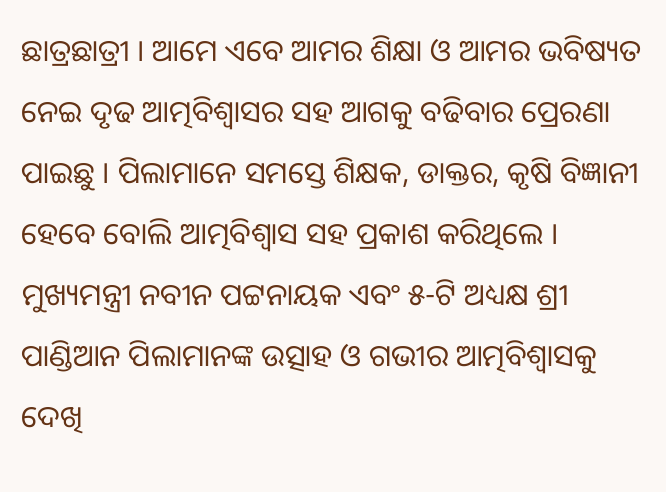ଛାତ୍ରଛାତ୍ରୀ । ଆମେ ଏବେ ଆମର ଶିକ୍ଷା ଓ ଆମର ଭବିଷ୍ୟତ ନେଇ ଦୃଢ ଆତ୍ମବିଶ୍ୱାସର ସହ ଆଗକୁ ବଢିବାର ପ୍ରେରଣା ପାଇଛୁ । ପିଲାମାନେ ସମସ୍ତେ ଶିକ୍ଷକ, ଡାକ୍ତର, କୃଷି ବିଜ୍ଞାନୀ ହେବେ ବୋଲି ଆତ୍ମବିଶ୍ୱାସ ସହ ପ୍ରକାଶ କରିଥିଲେ । ମୁଖ୍ୟମନ୍ତ୍ରୀ ନବୀନ ପଟ୍ଟନାୟକ ଏବଂ ୫-ଟି ଅଧ୍ୟକ୍ଷ ଶ୍ରୀ ପାଣ୍ଡିଆନ ପିଲାମାନଙ୍କ ଉତ୍ସାହ ଓ ଗଭୀର ଆତ୍ମବିଶ୍ୱାସକୁ ଦେଖି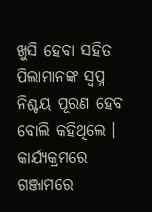ଖୁସି ହେବା ସହିତ ପିଲାମାନଙ୍କ ସ୍ୱପ୍ନ ନିଶ୍ଚୟ ପୂରଣ ହେବ ବୋଲି କହିଥିଲେ । କାର୍ଯ୍ୟକ୍ରମରେ ଗଞ୍ଜାମରେ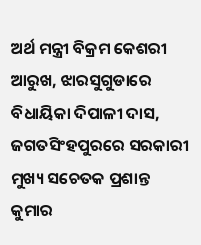ଅର୍ଥ ମନ୍ତ୍ରୀ ବିକ୍ରମ କେଶରୀ ଆରୁଖ, ଝାରସୁଗୁଡାରେ ବିଧାୟିକା ଦିପାଳୀ ଦାସ, ଜଗତସିଂହପୁରରେ ସରକାରୀ ମୁଖ୍ୟ ସଚେତକ ପ୍ରଶାନ୍ତ କୁମାର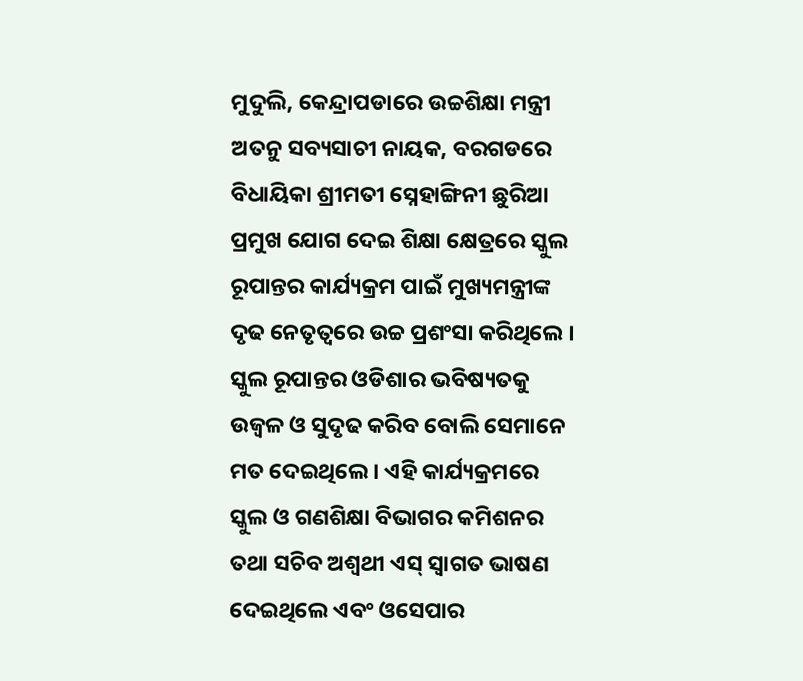ମୁଦୁଲି, କେନ୍ଦ୍ରାପଡାରେ ଉଚ୍ଚଶିକ୍ଷା ମନ୍ତ୍ରୀ ଅତନୁ ସବ୍ୟସାଚୀ ନାୟକ, ବରଗଡରେ ବିଧାୟିକା ଶ୍ରୀମତୀ ସ୍ନେହାଙ୍ଗିନୀ ଛୁରିଆ ପ୍ରମୁଖ ଯୋଗ ଦେଇ ଶିକ୍ଷା କ୍ଷେତ୍ରରେ ସ୍କୁଲ ରୂପାନ୍ତର କାର୍ଯ୍ୟକ୍ରମ ପାଇଁ ମୁଖ୍ୟମନ୍ତ୍ରୀଙ୍କ ଦୃଢ ନେତୃତ୍ୱରେ ଉଚ୍ଚ ପ୍ରଶଂସା କରିଥିଲେ । ସ୍କୁଲ ରୂପାନ୍ତର ଓଡିଶାର ଭବିଷ୍ୟତକୁ ଉଜ୍ୱଳ ଓ ସୁଦୃଢ କରିବ ବୋଲି ସେମାନେ ମତ ଦେଇଥିଲେ । ଏହି କାର୍ଯ୍ୟକ୍ରମରେ ସ୍କୁଲ ଓ ଗଣଶିକ୍ଷା ବିଭାଗର କମିଶନର ତଥା ସଚିବ ଅଶ୍ୱଥୀ ଏସ୍ ସ୍ୱାଗତ ଭାଷଣ ଦେଇଥିଲେ ଏବଂ ଓସେପାର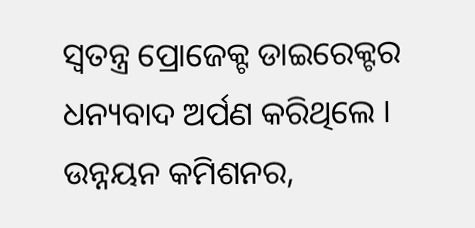ସ୍ୱତନ୍ତ୍ର ପ୍ରୋଜେକ୍ଟ ଡାଇରେକ୍ଟର ଧନ୍ୟବାଦ ଅର୍ପଣ କରିଥିଲେ । ଉନ୍ନୟନ କମିଶନର,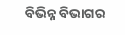ବିଭିନ୍ନ ବିଭାଗର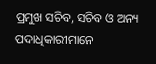ପ୍ରମୁଖ ସଚିବ, ସଚିବ ଓ ଅନ୍ୟ ପଦାଧିକାରୀମାନେ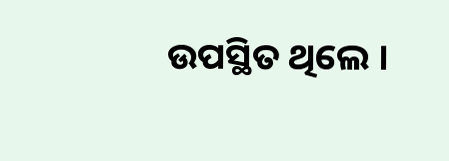ଉପସ୍ଥିତ ଥିଲେ ।